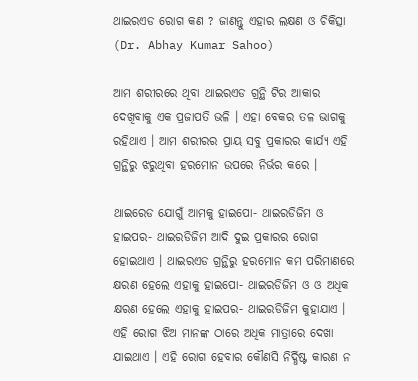ଥାଇରଏଡ ରୋଗ କଣ ? ଜାଣନ୍ତୁ ଏହାର ଲକ୍ଷଣ ଓ ଚିକିତ୍ସା (Dr. Abhay Kumar Sahoo)

ଆମ ଶରୀରରେ ଥିବା ଥାଇରଏଡ ଗ୍ରନ୍ଥି ଟିର ଆକାର ଦେଖିବାକୁ ଏକ ପ୍ରଜାପତି ଭଳି । ଏହା ବେକର ତଳ ଭାଗକୁ ରହିଥାଏ । ଆମ ଶରୀରର ପ୍ରାୟ ସବୁ ପ୍ରକାରର କାର୍ଯ୍ୟ ଏହି ଗ୍ରନ୍ଥିରୁ ଝରୁଥିବା ହରମୋନ ଉପରେ ନିର୍ଭର କରେ ।

ଥାଇରେଡ ଯୋଗୁଁ ଆମକୁ ହାଇପୋ- ଥାଇରଡିଜିମ ଓ ହାଇପର- ଥାଇରଡିଜିମ ଆଦି ଦୁଇ ପ୍ରକାରର ରୋଗ ହୋଇଥାଏ । ଥାଇରଏଡ ଗ୍ରନ୍ଥିରୁ ହରମୋନ କମ ପରିମାଣରେ କ୍ଷରଣ ହେଲେ ଏହାକୁ ହାଇପୋ- ଥାଇରଡିଜିମ ଓ ଓ ଅଧିକ କ୍ଷରଣ ହେଲେ ଏହାକୁ ହାଇପର- ଥାଇରଡିଜିମ କୁହାଯାଏ । ଏହି ରୋଗ ଝିଅ ମାନଙ୍କ ଠାରେ ଅଧିକ ମାତ୍ରାରେ ଦେଖା ଯାଇଥାଏ । ଏହି ରୋଗ ହେବାର କୌଣସି ନିର୍ଦ୍ଧିଷ୍ଟ କାରଣ ନ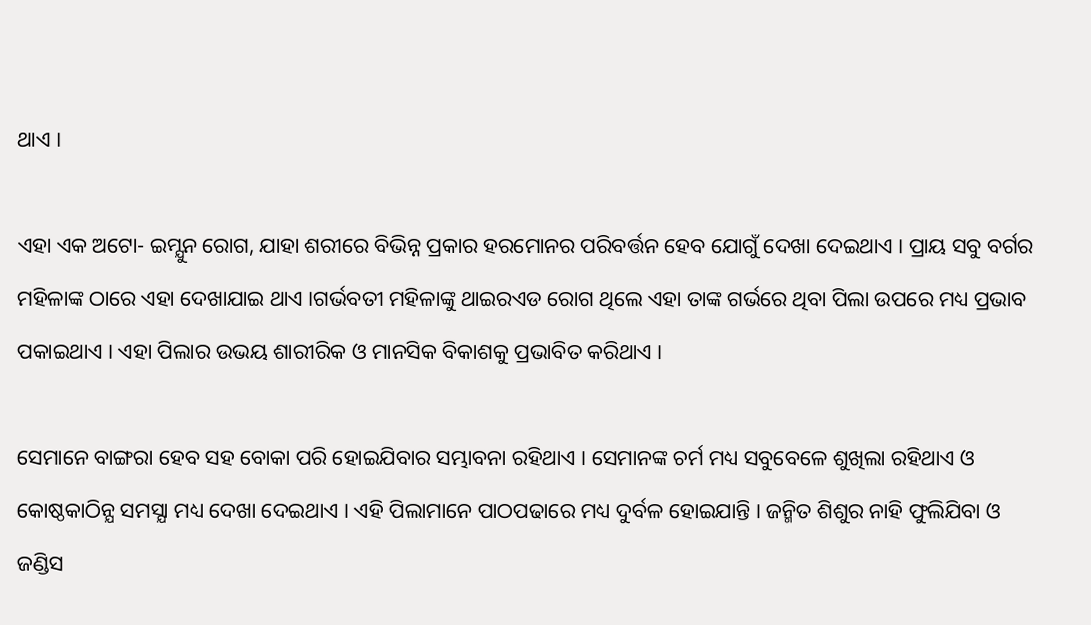ଥାଏ ।

ଏହା ଏକ ଅଟୋ- ଇମ୍ଯୁନ ରୋଗ, ଯାହା ଶରୀରେ ବିଭିନ୍ନ ପ୍ରକାର ହରମୋନର ପରିବର୍ତ୍ତନ ହେବ ଯୋଗୁଁ ଦେଖା ଦେଇଥାଏ । ପ୍ରାୟ ସବୁ ବର୍ଗର ମହିଳାଙ୍କ ଠାରେ ଏହା ଦେଖାଯାଇ ଥାଏ ।ଗର୍ଭବତୀ ମହିଳାଙ୍କୁ ଥାଇରଏଡ ରୋଗ ଥିଲେ ଏହା ତାଙ୍କ ଗର୍ଭରେ ଥିବା ପିଲା ଉପରେ ମଧ୍ୟ ପ୍ରଭାବ ପକାଇଥାଏ । ଏହା ପିଲାର ଉଭୟ ଶାରୀରିକ ଓ ମାନସିକ ବିକାଶକୁ ପ୍ରଭାବିତ କରିଥାଏ ।

ସେମାନେ ବାଙ୍ଗରା ହେବ ସହ ବୋକା ପରି ହୋଇଯିବାର ସମ୍ଭାବନା ରହିଥାଏ । ସେମାନଙ୍କ ଚର୍ମ ମଧ୍ୟ ସବୁବେଳେ ଶୁଖିଲା ରହିଥାଏ ଓ କୋଷ୍ଠକାଠିନ୍ଯ ସମସ୍ଯା ମଧ୍ୟ ଦେଖା ଦେଇଥାଏ । ଏହି ପିଲାମାନେ ପାଠପଢାରେ ମଧ୍ୟ ଦୁର୍ବଳ ହୋଇଯାନ୍ତି । ଜନ୍ମିତ ଶିଶୁର ନାହି ଫୁଲିଯିବା ଓ ଜଣ୍ଡିସ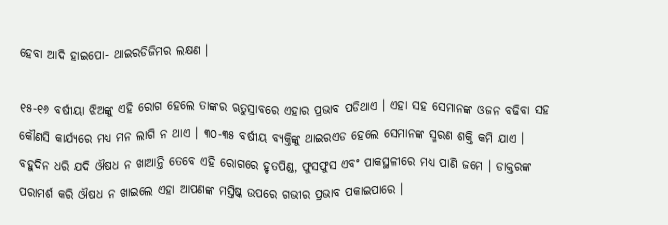ହେବା ଆଦି ହାଇପୋ- ଥାଇରଡିଜିମର ଲକ୍ଷଣ ।

୧୫-୧୬ ବର୍ଷୀୟା ଝିଅଙ୍କୁ ଏହି ରୋଗ ହେଲେ ତାଙ୍କର ଋତୁସ୍ରାବରେ ଏହାର ପ୍ରଭାବ ପଡିଥାଏ । ଏହା ସହ ସେମାନଙ୍କ ଓଜନ ବଢିବା ସହ କୌଣସି କାର୍ଯ୍ୟରେ ମଧ୍ୟ ମନ ଲାଗି ନ ଥାଏ । ୩୦-୩୫ ବର୍ଷୀୟ ବ୍ୟକ୍ତିଙ୍କୁ ଥାଇରଏଡ ହେଲେ ସେମାନଙ୍କ ସ୍ମରଣ ଶକ୍ତି କମି ଯାଏ । ବହୁଦିନ ଧରି ଯଦି ଔଷଧ ନ ଖାଆନ୍ତି ତେବେ ଏହି ରୋଗରେ ହୃତପିଣ୍ଡ, ଫୁସଫୁସ ଏବଂ ପାକସ୍ଥଳୀରେ ମଧ୍ୟ ପାଣି ଜମେ । ଡାକ୍ତରଙ୍କ ପରାମର୍ଶ କରି ଔଷଧ ନ ଖାଇଲେ ଏହା ଆପଣଙ୍କ ମସ୍ତିଷ୍କ ଉପରେ ଗଭୀର ପ୍ରଭାବ ପକାଇପାରେ ।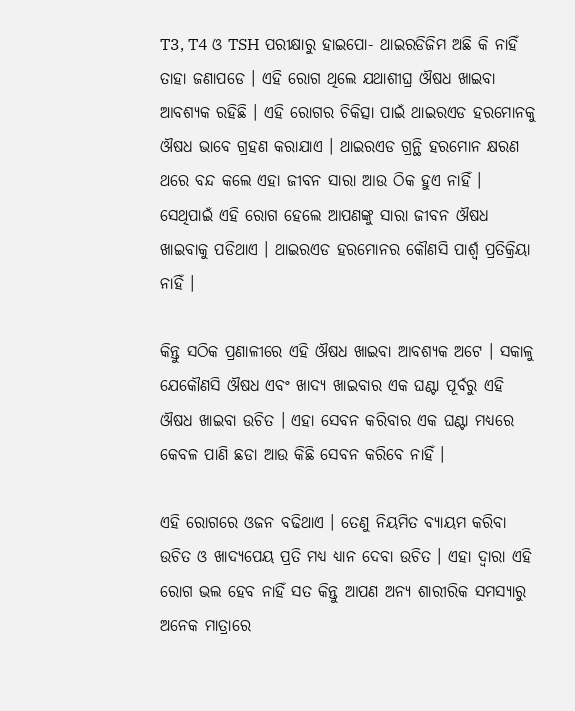T3, T4 ଓ TSH ପରୀକ୍ଷାରୁ ହାଇପୋ- ଥାଇରଡିଜିମ ଅଛି କି ନାହିଁ ତାହା ଜଣାପଡେ । ଏହି ରୋଗ ଥିଲେ ଯଥାଶୀଘ୍ର ଔଷଧ ଖାଇବା ଆବଶ୍ୟକ ରହିଛି । ଏହି ରୋଗର ଚିକିତ୍ସା ପାଇଁ ଥାଇରଏଡ ହରମୋନକୁ ଔଷଧ ଭାବେ ଗ୍ରହଣ କରାଯାଏ । ଥାଇରଏଡ ଗ୍ରନ୍ଥି ହରମୋନ କ୍ଷରଣ ଥରେ ବନ୍ଦ କଲେ ଏହା ଜୀବନ ସାରା ଆଉ ଠିକ ହୁଏ ନାହିଁ । ସେଥିପାଇଁ ଏହି ରୋଗ ହେଲେ ଆପଣଙ୍କୁ ସାରା ଜୀବନ ଔଷଧ ଖାଇବାକୁ ପଡିଥାଏ । ଥାଇରଏଡ ହରମୋନର କୌଣସି ପାର୍ଶ୍ଵ ପ୍ରତିକ୍ରିୟା ନାହିଁ ।

କିନ୍ତୁ ସଠିକ ପ୍ରଣାଳୀରେ ଏହି ଔଷଧ ଖାଇବା ଆବଶ୍ୟକ ଅଟେ । ସକାଳୁ ଯେକୌଣସି ଔଷଧ ଏବଂ ଖାଦ୍ୟ ଖାଇବାର ଏକ ଘଣ୍ଟା ପୂର୍ବରୁ ଏହି ଔଷଧ ଖାଇବା ଉଚିତ । ଏହା ସେବନ କରିବାର ଏକ ଘଣ୍ଟା ମଧ୍ୟରେ କେବଳ ପାଣି ଛଡା ଆଉ କିଛି ସେବନ କରିବେ ନାହିଁ ।

ଏହି ରୋଗରେ ଓଜନ ବଢିଥାଏ । ତେଣୁ ନିୟମିତ ବ୍ୟାୟମ କରିବା ଉଚିତ ଓ ଖାଦ୍ୟପେୟ ପ୍ରତି ମଧ୍ୟ ଧ୍ୟାନ ଦେବା ଉଚିତ । ଏହା ଦ୍ଵାରା ଏହି ରୋଗ ଭଲ ହେବ ନାହିଁ ସତ କିନ୍ତୁ ଆପଣ ଅନ୍ୟ ଶାରୀରିକ ସମସ୍ୟାରୁ ଅନେକ ମାତ୍ରାରେ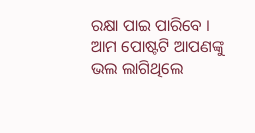ରକ୍ଷା ପାଇ ପାରିବେ । ଆମ ପୋଷ୍ଟଟି ଆପଣଙ୍କୁ ଭଲ ଲାଗିଥିଲେ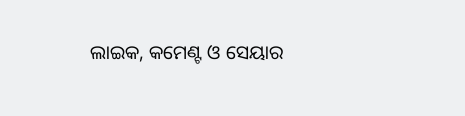ଲାଇକ, କମେଣ୍ଟ ଓ ସେୟାର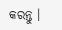କରନ୍ତୁ ।